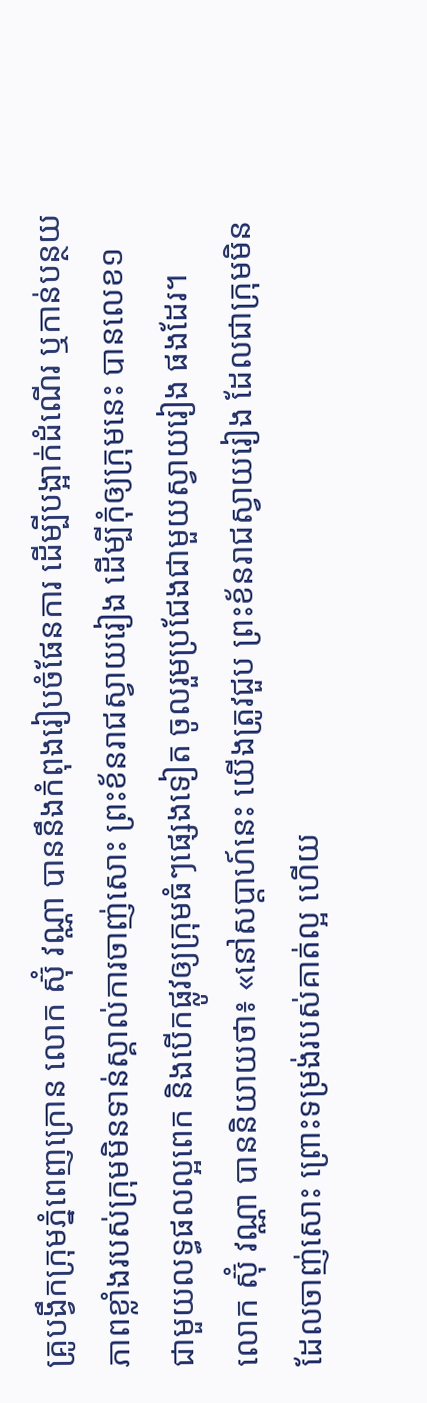គ្រូបង្វឹកក្រុមភ្នំពេញក្រោន លោក ស៊ុំ វណ្ណា បាននឹងកំពុងរៀបចំផែនការ ដើម្បីបង្អាក់ដំណើរ ឬកាន់បន្ថយភាពខ្លាំងរបស់ក្រុមមិនទាន់ស្គាល់ការចាញ់សោះ ព្រះខ័នរាជស្វាយរៀង ដើម្បីកុំឲ្យក្រុមនេះ បានលេខ១ ជាមួយលទ្ធផលល្អពេក និងបើកផ្លូវឲ្យក្រុមធំៗផ្សេងទៀត ចូលរួមប្រជែងជាមួយស្វាយរៀង ផងដែរ។
លោក ស៊ុំ វណ្ណា បាននិយាយថា៖ «នៅសប្តាហ៍នេះ យើងត្រូវជួប ព្រះខ័នរាជស្វាយរៀង ដែលជាក្រុមមិនដែលចាញ់សោះ ព្រោះទម្រង់របស់គាត់ល្អ ហើយ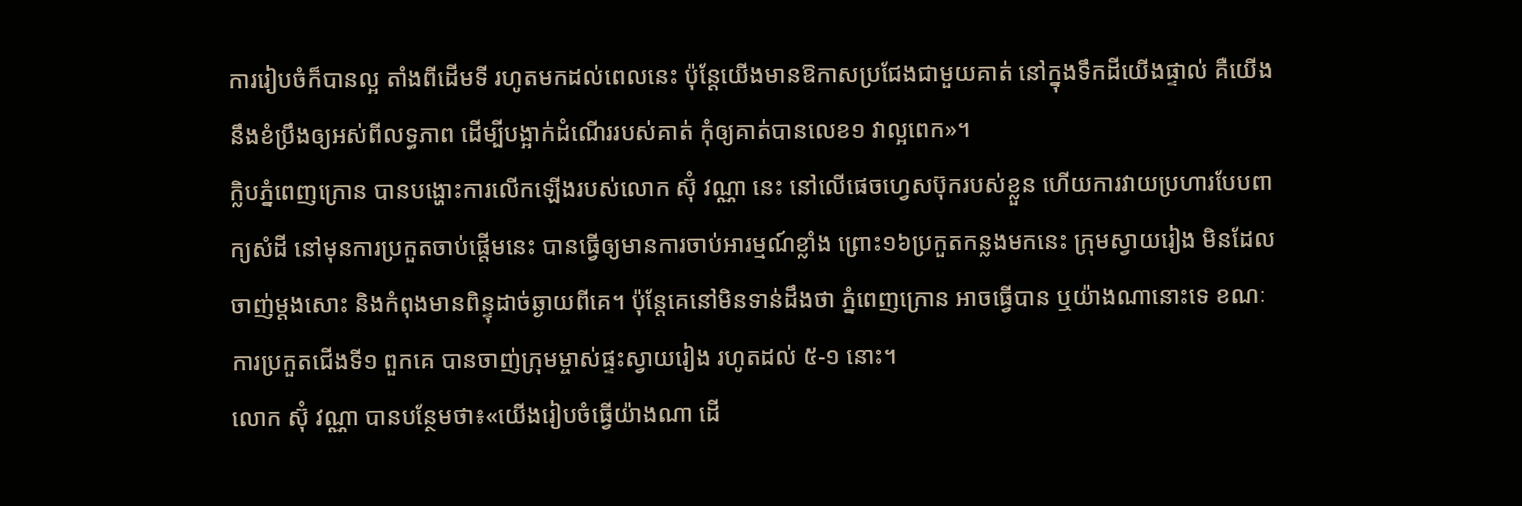ការរៀបចំក៏បានល្អ តាំងពីដើមទី រហូតមកដល់ពេលនេះ ប៉ុន្តែយើងមានឱកាសប្រជែងជាមួយគាត់ នៅក្នុងទឹកដីយើងផ្ទាល់ គឺយើងនឹងខំប្រឹងឲ្យអស់ពីលទ្ធភាព ដើម្បីបង្អាក់ដំណើររបស់គាត់ កុំឲ្យគាត់បានលេខ១ វាល្អពេក»។
ក្លិបភ្នំពេញក្រោន បានបង្ហោះការលើកឡើងរបស់លោក ស៊ុំ វណ្ណា នេះ នៅលើផេចហ្វេសប៊ុករបស់ខ្លួន ហើយការវាយប្រហារបែបពាក្យសំដី នៅមុនការប្រកួតចាប់ផ្តើមនេះ បានធ្វើឲ្យមានការចាប់អារម្មណ៍ខ្លាំង ព្រោះ១៦ប្រកួតកន្លងមកនេះ ក្រុមស្វាយរៀង មិនដែលចាញ់ម្តងសោះ និងកំពុងមានពិន្ទុដាច់ឆ្ងាយពីគេ។ ប៉ុន្តែគេនៅមិនទាន់ដឹងថា ភ្នំពេញក្រោន អាចធ្វើបាន ឬយ៉ាងណានោះទេ ខណៈការប្រកួតជើងទី១ ពួកគេ បានចាញ់ក្រុមម្ចាស់ផ្ទះស្វាយរៀង រហូតដល់ ៥-១ នោះ។
លោក ស៊ុំ វណ្ណា បានបន្ថែមថា៖«យើងរៀបចំធ្វើយ៉ាងណា ដើ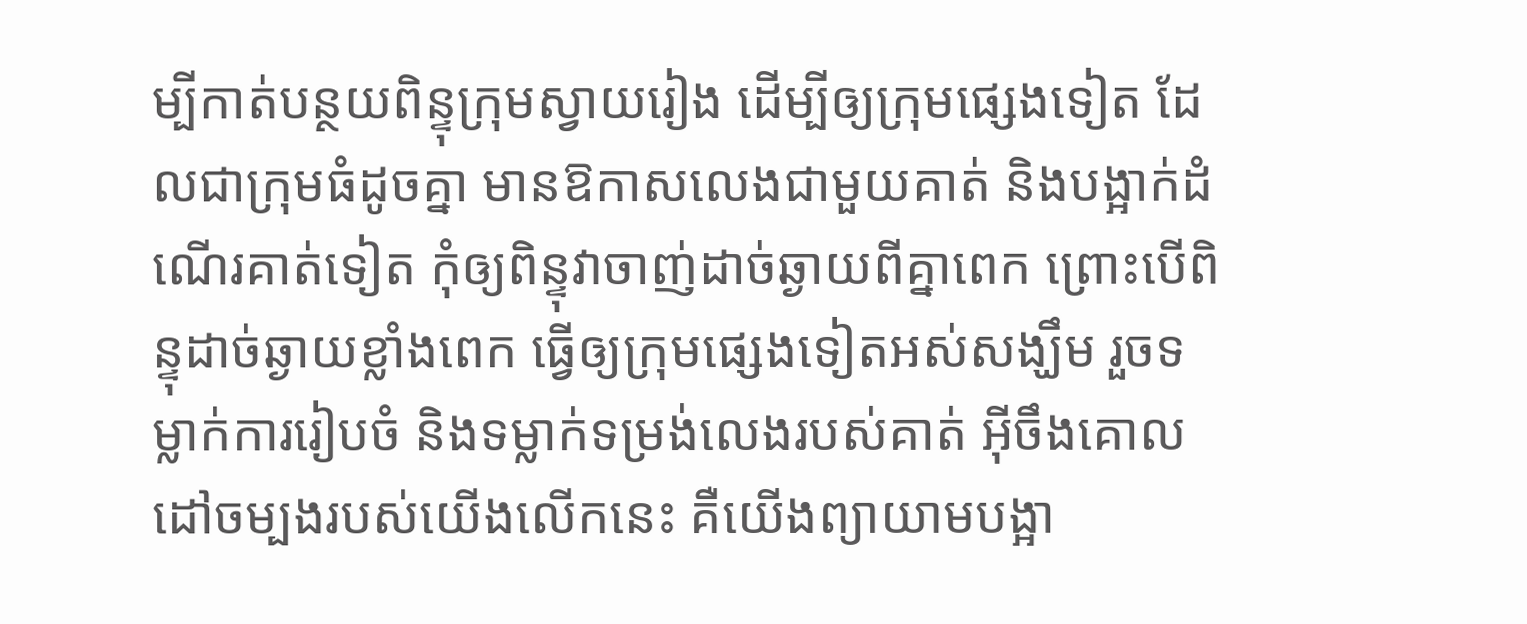ម្បីកាត់បន្ថយពិន្ទុក្រុមស្វាយរៀង ដើម្បីឲ្យក្រុមផ្សេងទៀត ដែលជាក្រុមធំដូចគ្នា មានឱកាសលេងជាមួយគាត់ និងបង្អាក់ដំណើរគាត់ទៀត កុំឲ្យពិន្ទុវាចាញ់ដាច់ឆ្ងាយពីគ្នាពេក ព្រោះបើពិន្ទុដាច់ឆ្ងាយខ្លាំងពេក ធ្វើឲ្យក្រុមផ្សេងទៀតអស់សង្ឃឹម រួចទម្លាក់ការរៀបចំ និងទម្លាក់ទម្រង់លេងរបស់គាត់ អ៊ីចឹងគោលដៅចម្បងរបស់យើងលើកនេះ គឺយើងព្យាយាមបង្អា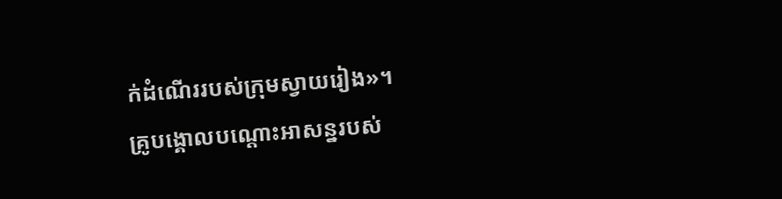ក់ដំណើររបស់ក្រុមស្វាយរៀង»។
គ្រូបង្គោលបណ្តោះអាសន្នរបស់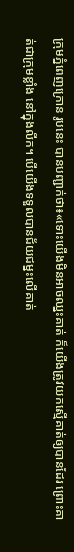ក្រុមភ្នំពេញក្រោន រូបនេះ បានបញ្ជាក់ថា៖«ទោះយើងមិនអាចឈ្នះគាត់ ក៏យើងត្រូវយកស្មើគាត់ឲ្យបានដែរ ព្រោះគាត់ជាក្រុមខ្លាំង នៅក្នុងលីក។ បើយើងទទួលបានជ័យជម្នះលើគាត់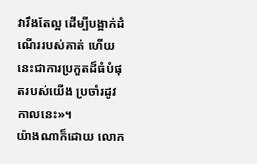វារឹងតែល្អ ដើម្បីបង្អាក់ដំណើររបស់គាត់ ហើយនេះជាការប្រកួតដ៏ធំបំផុតរបស់យើង ប្រចាំរដូវកាលនេះ»។
យ៉ាងណាក៏ដោយ លោក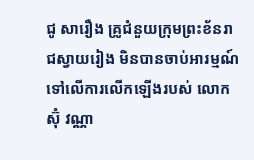ជូ សារឿង គ្រូជំនួយក្រុមព្រះខ័នរាជស្វាយរៀង មិនបានចាប់អារម្មណ៍ទៅលើការលើកឡើងរបស់ លោក ស៊ុំ វណ្ណា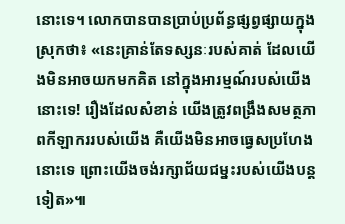នោះទេ។ លោកបានបានប្រាប់ប្រព័ន្ធផ្សព្វផ្សាយក្នុងស្រុកថា៖ «នេះគ្រាន់តែទស្សនៈរបស់គាត់ ដែលយើងមិនអាចយកមកគិត នៅក្នុងអារម្មណ៍របស់យើងនោះទេ! រឿងដែលសំខាន់ យើងត្រូវពង្រឹងសមត្ថភាពកីឡាកររបស់យើង គឺយើងមិនអាចធ្វេសប្រហែងនោះទេ ព្រោះយើងចង់រក្សាជ័យជម្នះរបស់យើងបន្តទៀត»៕